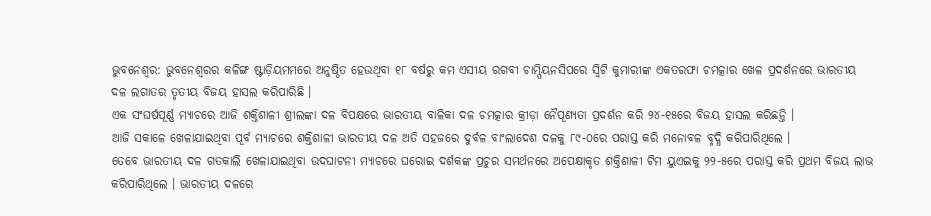ଭୁବନେଶ୍ୱର: ଭୁବନେଶ୍ୱରର କଳିଙ୍ଗ ଷ୍ଟାଡ଼ିୟମମରେ ଅନୁଷ୍ଠିତ ହେଉଥିବା ୧୮ ବର୍ଷରୁ କମ ଏସୀୟ ରଗବୀ ଚାମ୍ପିୟନସିପରେ ସ୍ୱିଟି କୁମାରୀଙ୍କ ଏକତରଫା ଚମତ୍କାର ଖେଳ ପ୍ରଦର୍ଶନରେ ଭାରତୀୟ ଦଳ ଲଗାତର ତୃତୀୟ ବିଜୟ ହାସଲ କରିପାରିଛି ।
ଏକ ସଂଘର୍ଷପୂର୍ଣ୍ଣ ମ୍ୟାଚରେ ଆଜି ଶକ୍ତିଶାଳୀ ଶ୍ରୀଲଙ୍କା ଦଳ ବିପକ୍ଷରେ ଭାରତୀୟ ବାଳିକା ଦଳ ଚମତ୍କାର କ୍ରୀଡ଼ା ନୈପୂଣ୍ୟତା ପ୍ରଦର୍ଶନ କରି ୨୪-୧୫ରେ ବିଜୟ ହାସଲ କରିଛନ୍ତି ।
ଆଜି ସକାଳେ ଖେଳାଯାଇଥିବା ପୂର୍ବ ମ୍ୟାଚରେ ଶକ୍ତିଶାଳୀ ଭାରତୀୟ ଦଳ ଅତି ସହଜରେ ଦୁର୍ବଳ ବାଂଲାଦେଶ ଦଳକୁ ୮୯-୦ରେ ପରାସ୍ତ କରି ମନୋବଳ ବୃଦ୍ଧି କରିପାରିଥିଲେ ।
ତେବେ ଭାରତୀୟ ଦଳ ଗତକାଲି ଖେଳାଯାଇଥିବା ଉଦଘାଟନୀ ମ୍ୟାଚରେ ଘରୋଇ ଦର୍ଶକଙ୍କ ପ୍ରଚୁର ସମର୍ଥନରେ ଅପେକ୍ଷାକୃତ ଶକ୍ତିଶାଳୀ ଟିମ ୟୁଏଇକୁ ୨୨-୫ରେ ପରାସ୍ତ କରି ପ୍ରଥମ ବିଜୟ ଲାଭ କରିପାରିଥିଲେ । ଭାରତୀୟ ଦଳରେ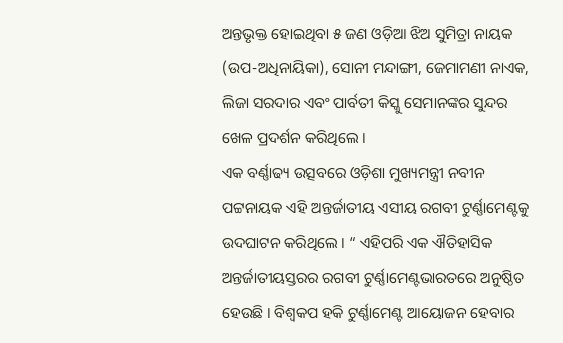ଅନ୍ତଭୃକ୍ତ ହୋଇଥିବା ୫ ଜଣ ଓଡ଼ିଆ ଝିଅ ସୁମିତ୍ରା ନାୟକ (ଉପ-ଅଧିନାୟିକା), ସୋନୀ ମନ୍ଦାଙ୍ଗୀ, ଜେମାମଣୀ ନାଏକ, ଲିଜା ସରଦାର ଏବଂ ପାର୍ବତୀ କିସ୍କୁ ସେମାନଙ୍କର ସୁନ୍ଦର ଖେଳ ପ୍ରଦର୍ଶନ କରିଥିଲେ ।
ଏକ ବର୍ଣ୍ଣାଢ୍ୟ ଉତ୍ସବରେ ଓଡ଼ିଶା ମୁଖ୍ୟମନ୍ତ୍ରୀ ନବୀନ ପଟ୍ଟନାୟକ ଏହି ଅନ୍ତର୍ଜାତୀୟ ଏସୀୟ ରଗବୀ ଟୁର୍ଣ୍ଣାମେଣ୍ଟକୁ ଉଦଘାଟନ କରିଥିଲେ । “ ଏହିପରି ଏକ ଐତିହାସିକ ଅନ୍ତର୍ଜାତୀୟସ୍ତରର ରଗବୀ ଟୁର୍ଣ୍ଣାମେଣ୍ଟଭାରତରେ ଅନୁଷ୍ଠିତ ହେଉଛି । ବିଶ୍ୱକପ ହକି ଟୁର୍ଣ୍ଣାମେଣ୍ଟ ଆୟୋଜନ ହେବାର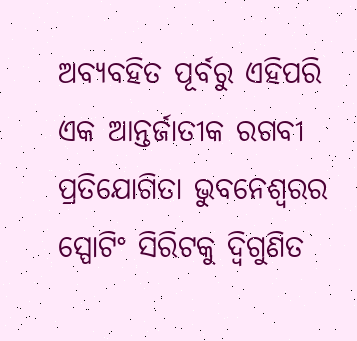ଅବ୍ୟବହିତ ପୂର୍ବରୁ ଏହିପରି ଏକ ଆନ୍ତର୍ଜାତୀକ ରଗବୀ ପ୍ରତିଯୋଗିତା ଭୁବନେଶ୍ୱରର ସ୍ପୋଟିଂ ସିରିଟକୁ ଦ୍ୱିଗୁଣିତ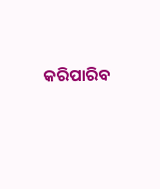କରିପାରିବ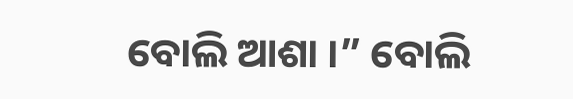ବୋଲି ଆଶା ।” ବୋଲି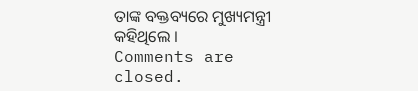ତାଙ୍କ ବକ୍ତବ୍ୟରେ ମୁଖ୍ୟମନ୍ତ୍ରୀ କହିଥିଲେ ।
Comments are closed.